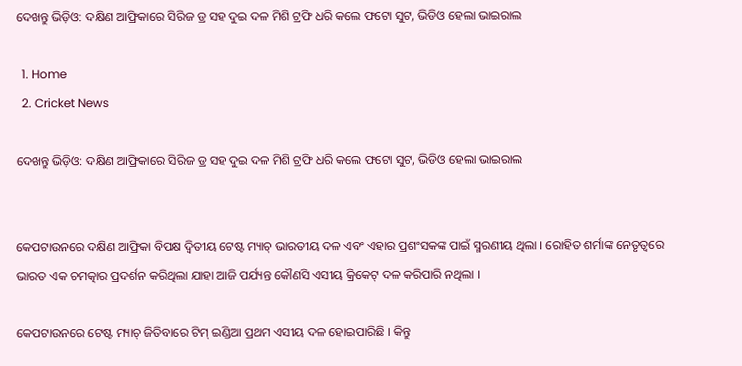ଦେଖନ୍ତୁ ଭିଡ଼ିଓ: ଦକ୍ଷିଣ ଆଫ୍ରିକାରେ ସିରିଜ ଡ୍ର ସହ ଦୁଇ ଦଳ ମିଶି ଟ୍ରଫି ଧରି କଲେ ଫଟୋ ସୁଟ, ଭିଡିଓ ହେଲା ଭାଇରାଲ

  1. Home
  2. Cricket News

ଦେଖନ୍ତୁ ଭିଡ଼ିଓ: ଦକ୍ଷିଣ ଆଫ୍ରିକାରେ ସିରିଜ ଡ୍ର ସହ ଦୁଇ ଦଳ ମିଶି ଟ୍ରଫି ଧରି କଲେ ଫଟୋ ସୁଟ, ଭିଡିଓ ହେଲା ଭାଇରାଲ


କେପଟାଉନରେ ଦକ୍ଷିଣ ଆଫ୍ରିକା ବିପକ୍ଷ ଦ୍ୱିତୀୟ ଟେଷ୍ଟ ମ୍ୟାଚ୍ ଭାରତୀୟ ଦଳ ଏବଂ ଏହାର ପ୍ରଶଂସକଙ୍କ ପାଇଁ ସ୍ମରଣୀୟ ଥିଲା । ରୋହିତ ଶର୍ମାଙ୍କ ନେତୃତ୍ୱରେ ଭାରତ ଏକ ଚମତ୍କାର ପ୍ରଦର୍ଶନ କରିଥିଲା ଯାହା ଆଜି ପର୍ଯ୍ୟନ୍ତ କୌଣସି ଏସୀୟ କ୍ରିକେଟ୍ ଦଳ କରିପାରି ନଥିଲା ।

କେପଟାଉନରେ ଟେଷ୍ଟ ମ୍ୟାଚ୍ ଜିତିବାରେ ଟିମ୍ ଇଣ୍ଡିଆ ପ୍ରଥମ ଏସୀୟ ଦଳ ହୋଇପାରିଛି । କିନ୍ତୁ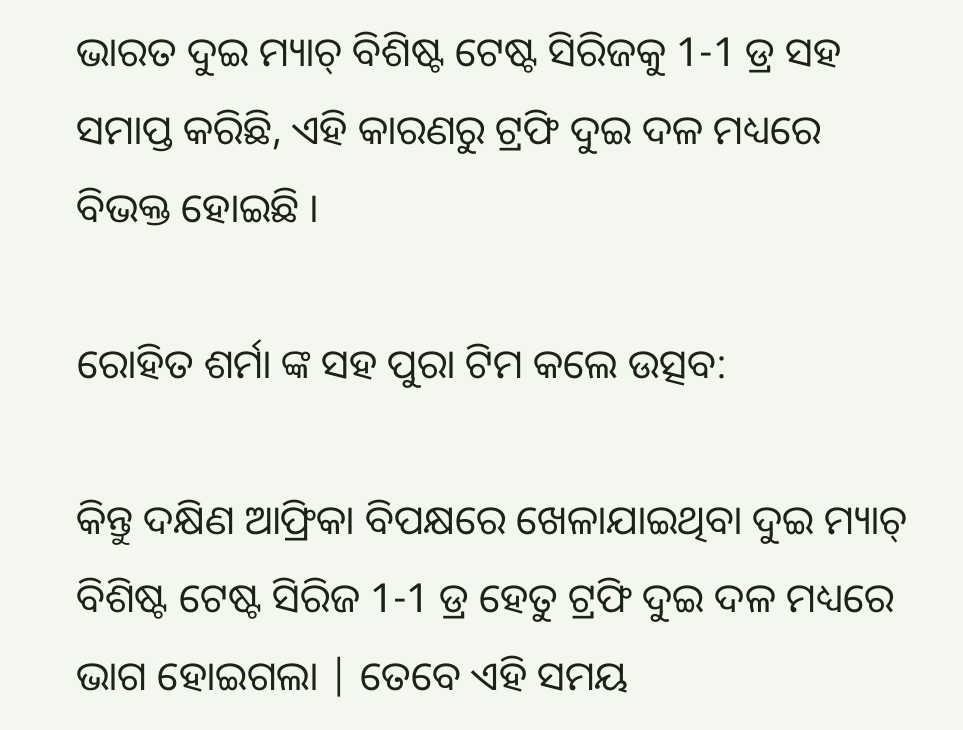ଭାରତ ଦୁଇ ମ୍ୟାଚ୍ ବିଶିଷ୍ଟ ଟେଷ୍ଟ ସିରିଜକୁ 1-1 ଡ୍ର ସହ ସମାପ୍ତ କରିଛି, ଏହି କାରଣରୁ ଟ୍ରଫି ଦୁଇ ଦଳ ମଧ୍ୟରେ ବିଭକ୍ତ ହୋଇଛି ।

ରୋହିତ ଶର୍ମା ଙ୍କ ସହ ପୁରା ଟିମ କଲେ ଉତ୍ସବ:

କିନ୍ତୁ ଦକ୍ଷିଣ ଆଫ୍ରିକା ବିପକ୍ଷରେ ଖେଳାଯାଇଥିବା ଦୁଇ ମ୍ୟାଚ୍ ବିଶିଷ୍ଟ ଟେଷ୍ଟ ସିରିଜ 1-1 ଡ୍ର ହେତୁ ଟ୍ରଫି ଦୁଇ ଦଳ ମଧ୍ୟରେ ଭାଗ ହୋଇଗଲା | ତେବେ ଏହି ସମୟ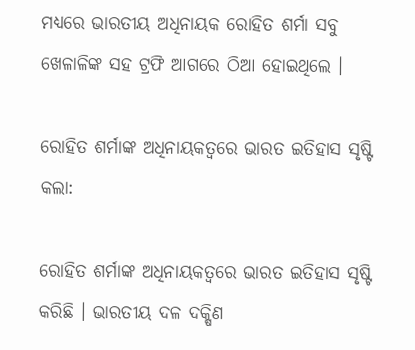ମଧ୍ୟରେ ଭାରତୀୟ ଅଧିନାୟକ ରୋହିତ ଶର୍ମା ସବୁ ଖେଳାଳିଙ୍କ ସହ ଟ୍ରଫି ଆଗରେ ଠିଆ ହୋଇଥିଲେ ।

ରୋହିତ ଶର୍ମାଙ୍କ ଅଧିନାୟକତ୍ୱରେ ଭାରତ ଇତିହାସ ସୃଷ୍ଟି କଲା:

ରୋହିତ ଶର୍ମାଙ୍କ ଅଧିନାୟକତ୍ୱରେ ଭାରତ ଇତିହାସ ସୃଷ୍ଟି କରିଛି । ଭାରତୀୟ ଦଳ ଦକ୍ଷିଣ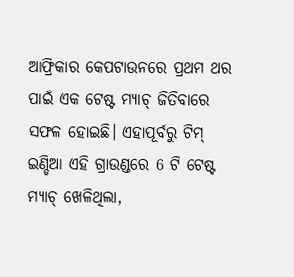ଆଫ୍ରିକାର କେପଟାଉନରେ ପ୍ରଥମ ଥର ପାଇଁ ଏକ ଟେଷ୍ଟ ମ୍ୟାଚ୍ ଜିତିବାରେ ସଫଳ ହୋଇଛି। ଏହାପୂର୍ବରୁ ଟିମ୍ ଇଣ୍ଡିଆ ଏହି ଗ୍ରାଉଣ୍ଡରେ 6 ଟି ଟେଷ୍ଟ ମ୍ୟାଚ୍ ଖେଳିଥିଲା,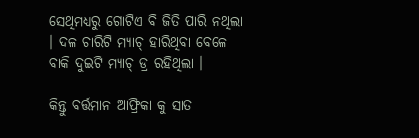ସେଥିମଧ୍ୟରୁ ଗୋଟିଏ ବି ଜିତି ପାରି ନଥିଲା । ଦଳ ଚାରିଟି ମ୍ୟାଚ୍ ହାରିଥିବା ବେଳେ ବାକି ଦୁଇଟି ମ୍ୟାଚ୍ ଡ୍ର ରହିଥିଲା ।

କିନ୍ତୁ ବର୍ତ୍ତମାନ ଆଫ୍ରିକା କୁ ସାତ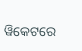ୱିକେଟରେ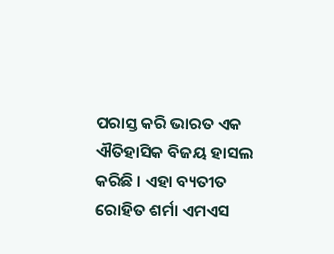ପରାସ୍ତ କରି ଭାରତ ଏକ ଐତିହାସିକ ବିଜୟ ହାସଲ କରିଛି । ଏହା ବ୍ୟତୀତ ରୋହିତ ଶର୍ମା ଏମଏସ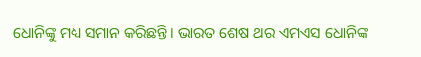ଧୋନିଙ୍କୁ ମଧ୍ୟ ସମାନ କରିଛନ୍ତି। ଭାରତ ଶେଷ ଥର ଏମଏସ ଧୋନିଙ୍କ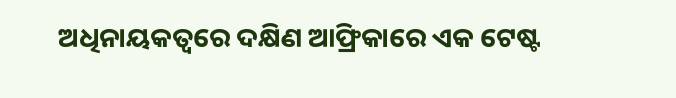ଅଧିନାୟକତ୍ୱରେ ଦକ୍ଷିଣ ଆଫ୍ରିକାରେ ଏକ ଟେଷ୍ଟ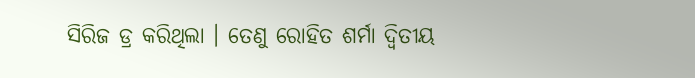ସିରିଜ ଡ୍ର କରିଥିଲା । ତେଣୁ ରୋହିତ ଶର୍ମା ଦ୍ୱିତୀୟ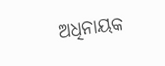ଅଧିନାୟକ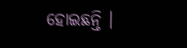ହୋଇଛନ୍ତି ।